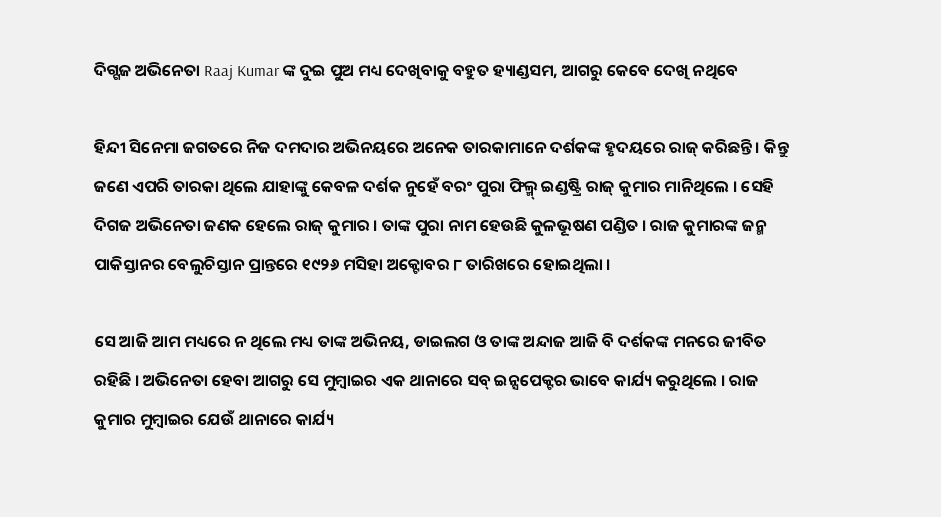ଦିଗ୍ଗଜ ଅଭିନେତା Raaj Kumar ଙ୍କ ଦୁଇ ପୁଅ ମଧ୍ୟ ଦେଖିବାକୁ ବହୁତ ହ୍ୟାଣ୍ଡସମ, ଆଗରୁ କେବେ ଦେଖି ନଥିବେ

ହିନ୍ଦୀ ସିନେମା ଜଗତରେ ନିଜ ଦମଦାର ଅଭିନୟରେ ଅନେକ ତାରକାମାନେ ଦର୍ଶକଙ୍କ ହୃଦୟରେ ରାଜ୍ କରିଛନ୍ତି । କିନ୍ତୁ ଜଣେ ଏପରି ତାରକା ଥିଲେ ଯାହାଙ୍କୁ କେବଳ ଦର୍ଶକ ନୁହେଁ ବରଂ ପୁରା ଫିଲ୍ମ୍ ଇଣ୍ଡଷ୍ଟ୍ରି ରାଜ୍ କୁମାର ମାନିଥିଲେ । ସେହି ଦିଗଜ ଅଭିନେତା ଜଣକ ହେଲେ ରାଜ୍ କୁମାର । ତାଙ୍କ ପୁରା ନାମ ହେଉଛି କୁଳଭୂଷଣ ପଣ୍ଡିତ । ରାଜ କୁମାରଙ୍କ ଜନ୍ମ ପାକିସ୍ତାନର ବେଲୁଚିସ୍ତାନ ପ୍ରାନ୍ତରେ ୧୯୨୬ ମସିହା ଅକ୍ଟୋବର ୮ ତାରିଖରେ ହୋଇଥିଲା ।

ସେ ଆଜି ଆମ ମଧ୍ୟରେ ନ ଥିଲେ ମଧ୍ୟ ତାଙ୍କ ଅଭିନୟ, ଡାଇଲଗ ଓ ତାଙ୍କ ଅନ୍ଦାଜ ଆଜି ବି ଦର୍ଶକଙ୍କ ମନରେ ଜୀବିତ ରହିଛି । ଅଭିନେତା ହେବା ଆଗରୁ ସେ ମୁମ୍ବାଇର ଏକ ଥାନାରେ ସବ୍ ଇନ୍ସପେକ୍ଟର ଭାବେ କାର୍ଯ୍ୟ କରୁଥିଲେ । ରାଜ କୁମାର ମୁମ୍ବାଇର ଯେଉଁ ଥାନାରେ କାର୍ଯ୍ୟ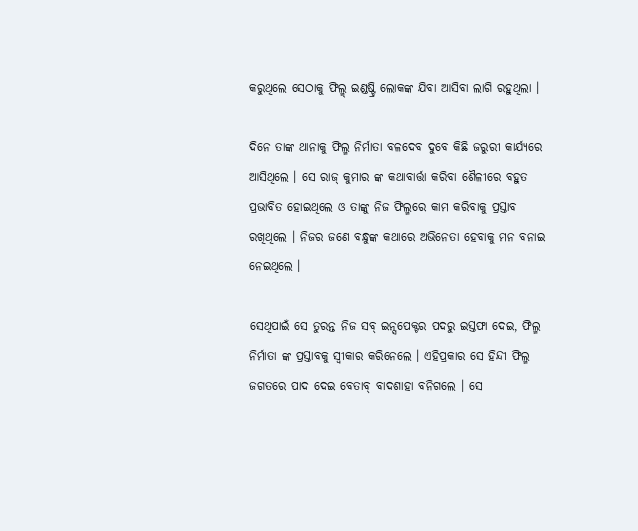କରୁଥିଲେ ସେଠାକୁ ଫିଲ୍ମ୍ ଇଣ୍ଡଷ୍ଟ୍ରି ଲୋକଙ୍କ ଯିବା ଆସିବା ଲାଗି ରହୁଥିଲା ।

ଦିନେ ତାଙ୍କ ଥାନାକୁ ଫିଲ୍ମ ନିର୍ମାତା ବଳଦେବ ଦୁବେ କିଛି ଜରୁରୀ କାର୍ଯ୍ୟରେ ଆସିଥିଲେ । ସେ ରାଜ୍ କୁମାର ଙ୍କ କଥାବାର୍ତ୍ତା କରିବା ଶୈଳୀରେ ବହୁତ ପ୍ରଭାବିତ ହୋଇଥିଲେ ଓ ତାଙ୍କୁ ନିଜ ଫିଲ୍ମରେ କାମ କରିବାକୁ ପ୍ରସ୍ତାବ ରଖିଥିଲେ । ନିଜର ଜଣେ ବନ୍ଧୁଙ୍କ କଥାରେ ଅଭିନେତା ହେବାକୁ ମନ ବନାଇ ନେଇଥିଲେ ।

ସେଥିପାଇଁ ସେ ତୁରନ୍ତ ନିଜ ସବ୍ ଇନ୍ସପେକ୍ଟର ପଦରୁ ଇସ୍ତଫା ଦେଇ, ଫିଲ୍ମ ନିର୍ମାତା ଙ୍କ ପ୍ରସ୍ତାବକୁ ସ୍ବୀକାର କରିନେଲେ । ଏହିପ୍ରକାର ସେ ହିନ୍ଦୀ ଫିଲ୍ମ ଜଗତରେ ପାଦ ଦେଇ ବେତାବ୍ ବାଦଶାହା ବନିଗଲେ । ସେ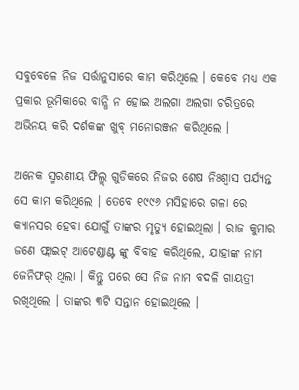ସବୁବେଳେ ନିଜ ସର୍ତ୍ତାନୁସାରେ କାମ କରିଥିଲେ । କେବେ ମଧ୍ୟ ଏକ ପ୍ରକାର ଭୂମିକାରେ ବାନ୍ଧି ନ ହୋଇ ଅଲଗା ଅଲଗା ଚରିତ୍ରରେ ଅଭିନୟ କରି ଦର୍ଶକଙ୍କ ଖୁବ୍ ମନୋରଞ୍ଜନ କରିଥିଲେ ।

ଅନେକ ସ୍ମରଣୀୟ ଫିଲ୍ମ୍ ଗୁଡିକରେ ନିଜର ଶେଷ ନିଃଶ୍ୱାସ ପର୍ଯ୍ୟନ୍ତ ସେ କାମ କରିଥିଲେ । ତେବେ ୧୯୯୬ ମସିହାରେ ଗଳା ରେ କ୍ୟାନସର ହେବା ଯୋଗୁଁ ତାଙ୍କର ମୃତ୍ୟୁ ହୋଇଥିଲା । ରାଜ କୁମାର ଜଣେ ଫ୍ଲାଇଟ୍ ଆଟେଣ୍ଡାଣ୍ଟ ଙ୍କୁ ବିବାହ କରିଥିଲେ, ଯାହାଙ୍କ ନାମ ଜେନିଫର୍ ଥିଲା । କିନ୍ତୁ ପରେ ସେ ନିଜ ନାମ ବଦଳି ଗାୟତ୍ରୀ ରଖିଥିଲେ । ତାଙ୍କର ୩ଟି ସନ୍ତାନ ହୋଇଥିଲେ ।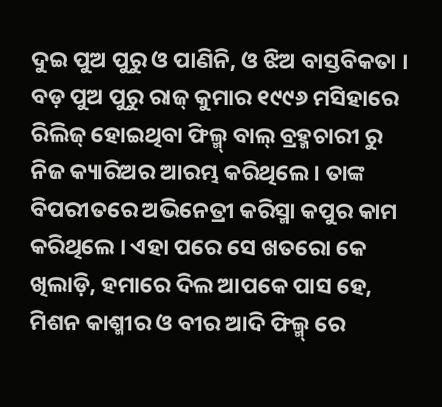ଦୁଇ ପୁଅ ପୁରୁ ଓ ପାଣିନି, ଓ ଝିଅ ବାସ୍ତବିକତା । ବଡ଼ ପୁଅ ପୁରୁ ରାଜ୍ କୁମାର ୧୯୯୬ ମସିହାରେ ରିଲିଜ୍ ହୋଇଥିବା ଫିଲ୍ମ୍ ବାଲ୍ ବ୍ରହ୍ମଚାରୀ ରୁ ନିଜ କ୍ୟାରିଅର ଆରମ୍ଭ କରିଥିଲେ । ତାଙ୍କ ବିପରୀତରେ ଅଭିନେତ୍ରୀ କରିସ୍ମା କପୁର କାମ କରିଥିଲେ । ଏହା ପରେ ସେ ଖତରୋ କେ ଖିଲାଡ଼ି, ହମାରେ ଦିଲ ଆପକେ ପାସ ହେ, ମିଶନ କାଶ୍ମୀର ଓ ବୀର ଆଦି ଫିଲ୍ମ୍ ରେ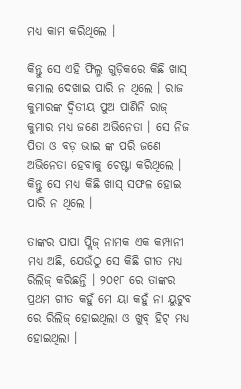ମଧ୍ୟ କାମ କରିଥିଲେ ।

କିନ୍ତୁ ସେ ଏହି ଫିଲ୍ମ ଗୁଡ଼ିକରେ କିଛି ଖାସ୍ କମାଲ ଦେଖାଇ ପାରି ନ ଥିଲେ । ରାଜ କୁମାରଙ୍କ ଦ୍ଵିତୀୟ ପୁଅ ପାଣିନି ରାଜ୍ କୁମାର ମଧ୍ୟ ଜଣେ ଅଭିନେତା । ସେ ନିଜ ପିତା ଓ ବଡ଼ ଭାଇ ଙ୍କ ପରି ଜଣେ ଅଭିନେତା ହେବାକୁ ଚେଷ୍ଟା କରିଥିଲେ । କିନ୍ତୁ ସେ ମଧ୍ୟ କିଛି ଖାସ୍ ସଫଳ ହୋଇ ପାରି ନ ଥିଲେ ।

ତାଙ୍କର ପାପା ପ୍ଲିଜ୍ ନାମକ ଏକ କମ୍ପାନୀ ମଧ୍ୟ ଅଛି, ଯେଉଁଠୁ ସେ କିଛି ଗୀତ ମଧ୍ୟ ରିଲିଜ୍ କରିଛନ୍ତି । ୨୦୧୮ ରେ ତାଙ୍କର ପ୍ରଥମ ଗୀତ କହୁଁ ମେ ୟା କହୁଁ ନା ୟୁଟୁବ ରେ ରିଲିଜ୍ ହୋଇଥିଲା ଓ ଖୁବ୍ ହିଟ୍ ମଧ୍ୟ ହୋଇଥିଲା ।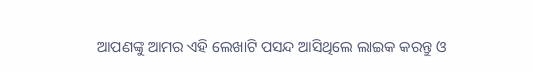ଆପଣଙ୍କୁ ଆମର ଏହି ଲେଖାଟି ପସନ୍ଦ ଆସିଥିଲେ ଲାଇକ କରନ୍ତୁ ଓ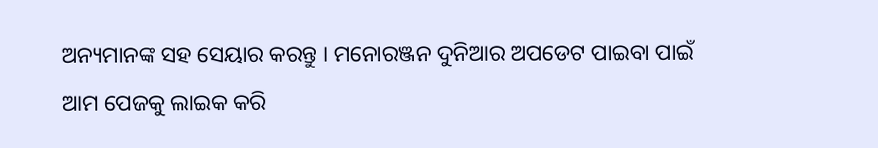ଅନ୍ୟମାନଙ୍କ ସହ ସେୟାର କରନ୍ତୁ । ମନୋରଞ୍ଜନ ଦୁନିଆର ଅପଡେଟ ପାଇବା ପାଇଁ ଆମ ପେଜକୁ ଲାଇକ କରି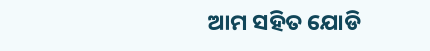ଆମ ସହିତ ଯୋଡି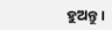ହୁଅନ୍ତୁ ।